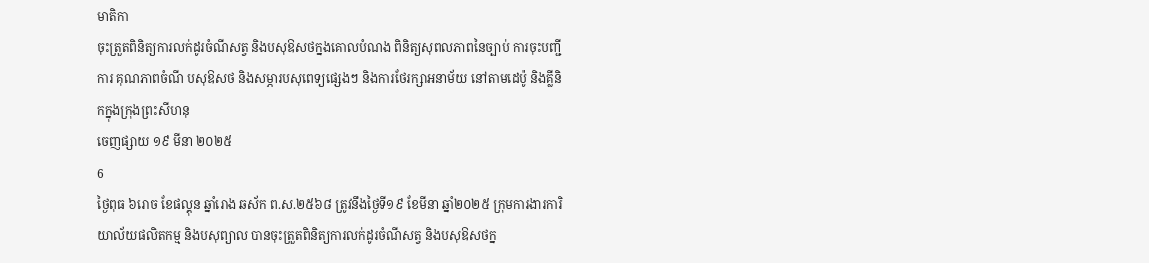មាតិកា
ចុះត្រួតពិនិត្យការលក់ដូរចំណីសត្វ និងបសុឱសថក្នងគោលបំណង ពិនិត្យសុពលភាពនៃច្បាប់ ការចុះបញ្ជីការ គុណភាពចំណី បសុឱសថ និងសម្ភារបសុពេទ្យផ្សេងៗ និងការថែរក្សាអនាម័យ នៅតាមដេប៉ូ និងគ្លីនិកក្នុងក្រុងព្រះសីហនុ
ចេញផ្សាយ ១៩ មីនា ២០២៥
6
ថ្ងៃពុធ ៦រោច ខែផល្គុន ឆ្នាំរោង ឆស័ក ព.ស.២៥៦៨ ត្រូវនឹងថ្ងៃទី១៩ ខែមីនា ឆ្នាំ២០២៥ ក្រុមការងារការិយាល័យផលិតកម្ម និងបសុព្យាល បានចុះត្រួតពិនិត្យការលក់ដូរចំណីសត្វ និងបសុឱសថក្ន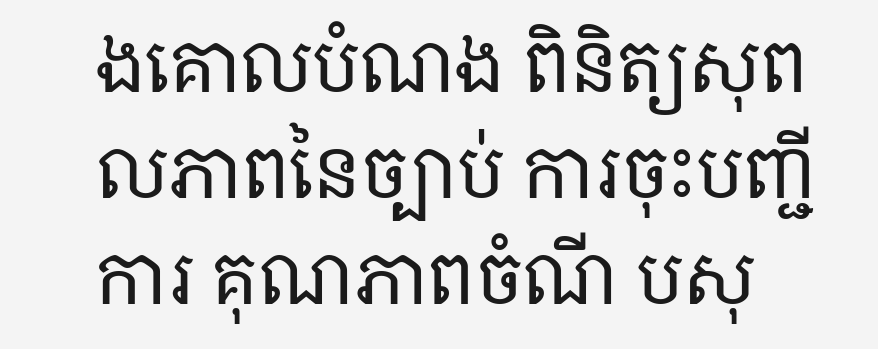ងគោលបំណង ពិនិត្យសុពលភាពនៃច្បាប់ ការចុះបញ្ជីការ គុណភាពចំណី បសុ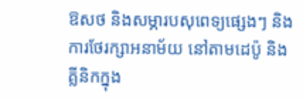ឱសថ និងសម្ភារបសុពេទ្យផ្សេងៗ និងការថែរក្សាអនាម័យ នៅតាមដេប៉ូ និងគ្លីនិកក្នុង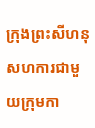ក្រុងព្រះសីហនុ សហការជាមួយក្រុមកា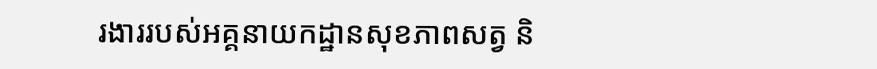រងាររបស់អគ្គនាយកដ្ឋានសុខភាពសត្វ និ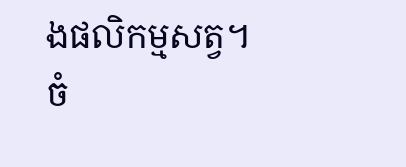ងផលិកម្មសត្វ។
ចំ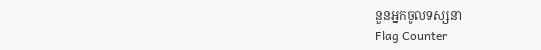នួនអ្នកចូលទស្សនា
Flag Counter